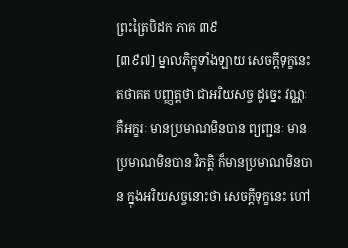ព្រះត្រៃបិដក ភាគ ៣៩
[៣៩៧] ម្នាលភិក្ខុទាំងឡាយ សេចក្ដីទុក្ខនេះ តថាគត បញ្ញត្តថា ជាអរិយសច្ច ដូច្នេះ វណ្ណៈ គឺអក្ខរៈ មានប្រមាណមិនបាន ព្យញ្ជនៈ មានប្រមាណមិនបាន វិភត្តិ ក៏មានប្រមាណមិនបាន ក្នុងអរិយសច្ចនោះថា សេចក្ដីទុក្ខនេះ ហៅ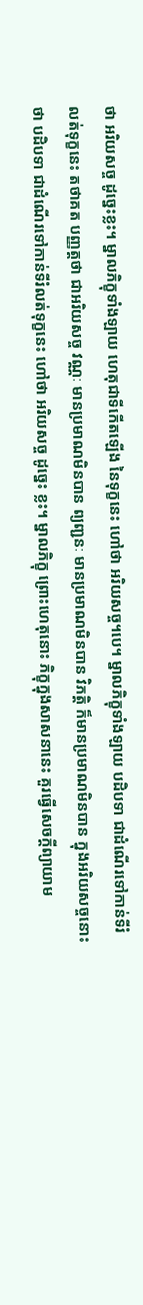ថា អរិយសច្ច ដូច្នេះខ្លះ។ ម្នាលភិក្ខុទាំងឡាយ ហេតុជាទីកើតឡើង នៃទុក្ខនេះ ហៅថា អរិយសច្ច។បេ។ ម្នាលភិក្ខុទាំងឡាយ បដិបទា ជាដំណើរទៅកាន់ទីរំលត់ទុក្ខនេះ តថាគត បញ្ញត្តថា ជាអរិយសច្ច វណ្ណៈ មានប្រមាណមិនបាន ព្យញ្ជនៈ មានប្រមាណមិនបាន វិភត្តិ ក៏មានប្រមាណមិនបាន ក្នុងអរិយសច្ចនោះថា បដិបទា ជាដំណើរទៅកាន់ទីរំលត់ទុក្ខនេះ ហៅថា អរិយសច្ច ដូច្នេះ ខ្លះ។ ម្នាលភិក្ខុ ព្រោះហេតុនោះ ភិក្ខុក្នុងសាសនានេះ គួរធ្វើសេចក្ដីព្យាយាម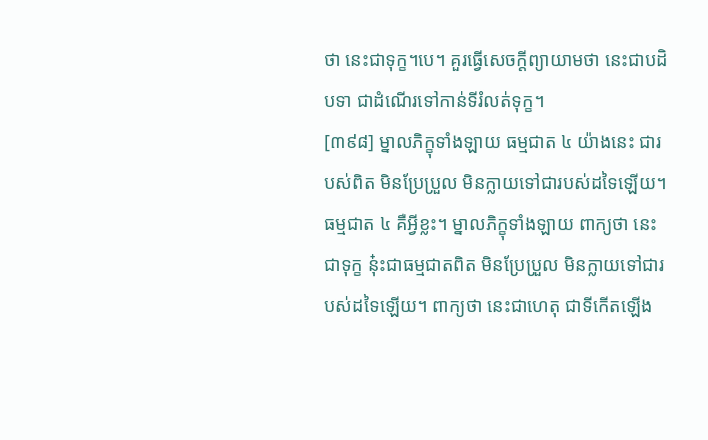ថា នេះជាទុក្ខ។បេ។ គួរធ្វើសេចក្ដីព្យាយាមថា នេះជាបដិបទា ជាដំណើរទៅកាន់ទីរំលត់ទុក្ខ។
[៣៩៨] ម្នាលភិក្ខុទាំងឡាយ ធម្មជាត ៤ យ៉ាងនេះ ជារបស់ពិត មិនប្រែប្រួល មិនក្លាយទៅជារបស់ដទៃឡើយ។ ធម្មជាត ៤ គឺអ្វីខ្លះ។ ម្នាលភិក្ខុទាំងឡាយ ពាក្យថា នេះជាទុក្ខ នុ៎ះជាធម្មជាតពិត មិនប្រែប្រួល មិនក្លាយទៅជារបស់ដទៃឡើយ។ ពាក្យថា នេះជាហេតុ ជាទីកើតឡើង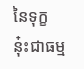នៃទុក្ខ នុ៎ះជាធម្ម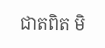ជាតពិត មិ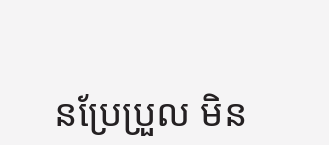នប្រែប្រួល មិន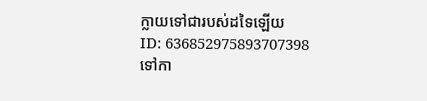ក្លាយទៅជារបស់ដទៃឡើយ
ID: 636852975893707398
ទៅកា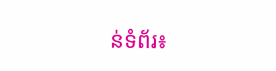ន់ទំព័រ៖